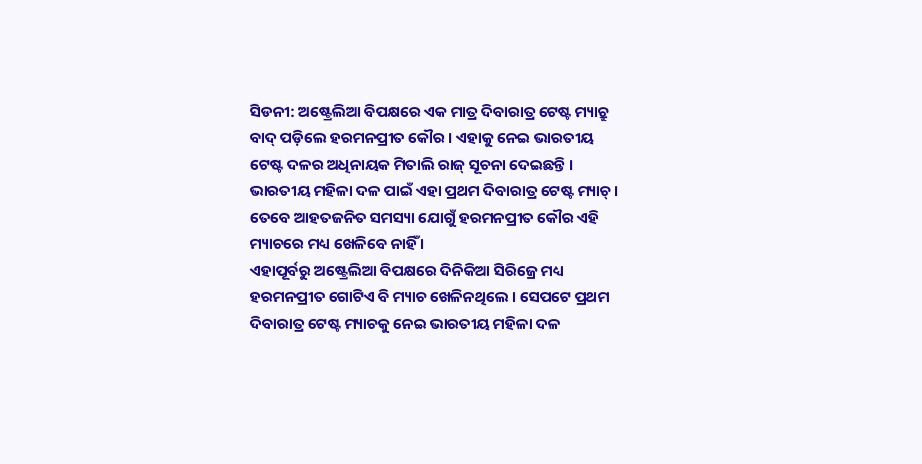ସିଡନୀ: ଅଷ୍ଟ୍ରେଲିଆ ବିପକ୍ଷରେ ଏକ ମାତ୍ର ଦିବାରାତ୍ର ଟେଷ୍ଟ ମ୍ୟାଚ୍ରୁ ବାଦ୍ ପଡ଼ିଲେ ହରମନପ୍ରୀତ କୌର । ଏହାକୁ ନେଇ ଭାରତୀୟ ଟେଷ୍ଟ ଦଳର ଅଧିନାୟକ ମିତାଲି ରାଜ୍ ସୂଚନା ଦେଇଛନ୍ତି । ଭାରତୀୟ ମହିଳା ଦଳ ପାଇଁ ଏହା ପ୍ରଥମ ଦିବାରାତ୍ର ଟେଷ୍ଟ ମ୍ୟାଚ୍ । ତେବେ ଆହତଜନିତ ସମସ୍ୟା ଯୋଗୁଁ ହରମନପ୍ରୀତ କୌର ଏହି ମ୍ୟାଚରେ ମଧ୍ୟ ଖେଳିବେ ନାହିଁ ।
ଏହାପୂର୍ବରୁ ଅଷ୍ଟ୍ରେଲିଆ ବିପକ୍ଷରେ ଦିନିକିଆ ସିରିଜ୍ରେ ମଧ୍ୟ ହରମନପ୍ରୀତ ଗୋଟିଏ ବି ମ୍ୟାଚ ଖେଳିନଥିଲେ । ସେପଟେ ପ୍ରଥମ ଦିବାରାତ୍ର ଟେଷ୍ଟ ମ୍ୟାଚକୁ ନେଇ ଭାରତୀୟ ମହିଳା ଦଳ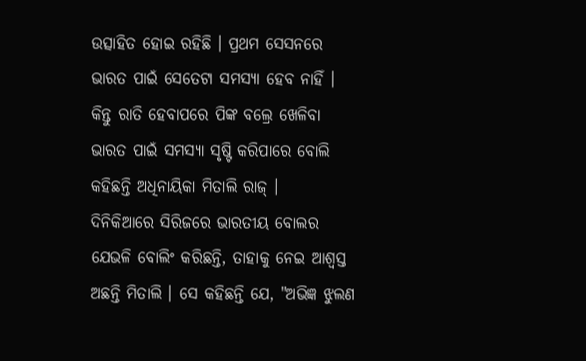ଉତ୍ସାହିତ ହୋଇ ରହିଛି । ପ୍ରଥମ ସେସନରେ ଭାରତ ପାଇଁ ସେତେଟା ସମସ୍ୟା ହେବ ନାହିଁ । କିନ୍ତୁ ରାତି ହେବାପରେ ପିଙ୍କ ବଲ୍ରେ ଖେଳିବା ଭାରତ ପାଇଁ ସମସ୍ୟା ସୃଷ୍ଟି କରିପାରେ ବୋଲି କହିଛନ୍ତି ଅଧିନାୟିକା ମିତାଲି ରାଜ୍ ।
ଦିନିକିଆରେ ସିରିଜରେ ଭାରତୀୟ ବୋଲର ଯେଭଳି ବୋଲିଂ କରିଛନ୍ତି, ତାହାକୁ ନେଇ ଆଶ୍ବସ୍ତ ଅଛନ୍ତି ମିତାଲି । ସେ କହିଛନ୍ତି ଯେ, "ଅଭିଜ୍ଞ ଝୁଲଣ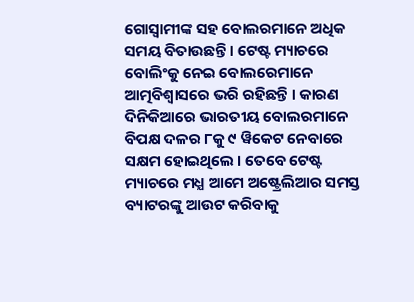ଗୋସ୍ବାମୀଙ୍କ ସହ ବୋଲରମାନେ ଅଧିକ ସମୟ ବିତାଉଛନ୍ତି । ଟେଷ୍ଟ ମ୍ୟାଚରେ ବୋଲିଂକୁ ନେଇ ବୋଲରେମାନେ ଆତ୍ମବିଶ୍ବାସରେ ଭରି ରହିଛନ୍ତି । କାରଣ ଦିନିକିଆରେ ଭାରତୀୟ ବୋଲରମାନେ ବିପକ୍ଷ ଦଳର ୮କୁ ୯ ୱିକେଟ ନେବାରେ ସକ୍ଷମ ହୋଇଥିଲେ । ତେବେ ଟେଷ୍ଟ ମ୍ୟାଚରେ ମଧ୍ଯ ଆମେ ଅଷ୍ଟ୍ରେଲିଆର ସମସ୍ତ ବ୍ୟାଟରଙ୍କୁ ଆଉଟ କରିବାକୁ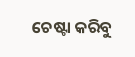ଚେଷ୍ଟା କରିବୁ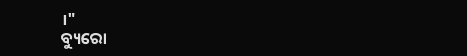।"
ବ୍ୟୁରୋ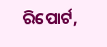ରିପୋର୍ଟ,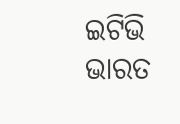ଇଟିଭି ଭାରତ